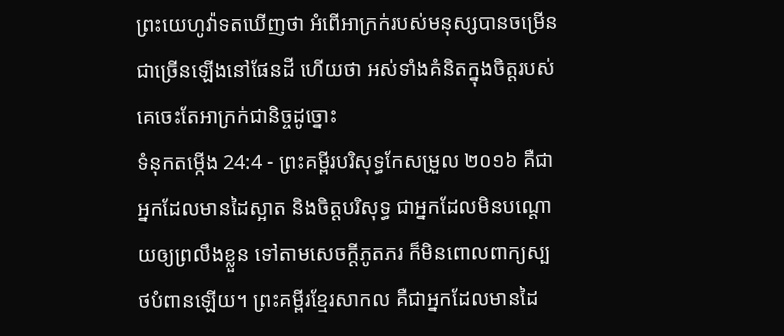ព្រះយេហូវ៉ាទតឃើញថា អំពើអាក្រក់របស់មនុស្សបានចម្រើនជាច្រើនឡើងនៅផែនដី ហើយថា អស់ទាំងគំនិតក្នុងចិត្តរបស់គេចេះតែអាក្រក់ជានិច្ចដូច្នោះ
ទំនុកតម្កើង 24:4 - ព្រះគម្ពីរបរិសុទ្ធកែសម្រួល ២០១៦ គឺជាអ្នកដែលមានដៃស្អាត និងចិត្តបរិសុទ្ធ ជាអ្នកដែលមិនបណ្ដោយឲ្យព្រលឹងខ្លួន ទៅតាមសេចក្ដីភូតភរ ក៏មិនពោលពាក្យស្បថបំពានឡើយ។ ព្រះគម្ពីរខ្មែរសាកល គឺជាអ្នកដែលមានដៃ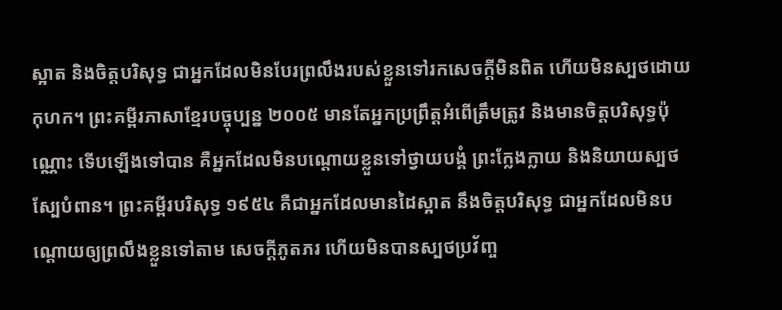ស្អាត និងចិត្តបរិសុទ្ធ ជាអ្នកដែលមិនបែរព្រលឹងរបស់ខ្លួនទៅរកសេចក្ដីមិនពិត ហើយមិនស្បថដោយកុហក។ ព្រះគម្ពីរភាសាខ្មែរបច្ចុប្បន្ន ២០០៥ មានតែអ្នកប្រព្រឹត្តអំពើត្រឹមត្រូវ និងមានចិត្តបរិសុទ្ធប៉ុណ្ណោះ ទើបឡើងទៅបាន គឺអ្នកដែលមិនបណ្ដោយខ្លួនទៅថ្វាយបង្គំ ព្រះក្លែងក្លាយ និងនិយាយស្បថស្បែបំពាន។ ព្រះគម្ពីរបរិសុទ្ធ ១៩៥៤ គឺជាអ្នកដែលមានដៃស្អាត នឹងចិត្តបរិសុទ្ធ ជាអ្នកដែលមិនបណ្តោយឲ្យព្រលឹងខ្លួនទៅតាម សេចក្ដីភូតភរ ហើយមិនបានស្បថប្រវ័ញ្ច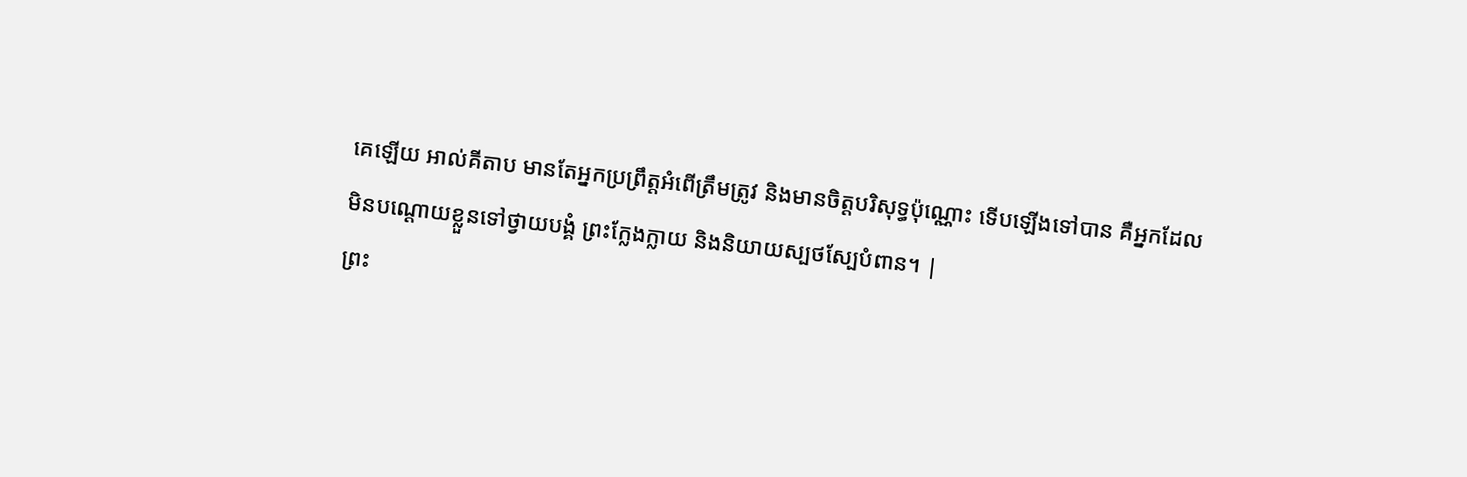គេឡើយ អាល់គីតាប មានតែអ្នកប្រព្រឹត្តអំពើត្រឹមត្រូវ និងមានចិត្តបរិសុទ្ធប៉ុណ្ណោះ ទើបឡើងទៅបាន គឺអ្នកដែលមិនបណ្ដោយខ្លួនទៅថ្វាយបង្គំ ព្រះក្លែងក្លាយ និងនិយាយស្បថស្បែបំពាន។ |
ព្រះ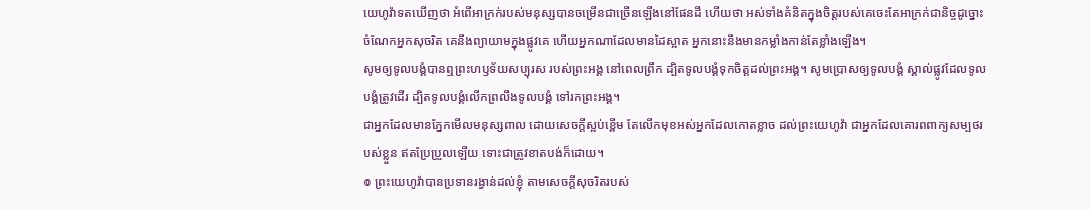យេហូវ៉ាទតឃើញថា អំពើអាក្រក់របស់មនុស្សបានចម្រើនជាច្រើនឡើងនៅផែនដី ហើយថា អស់ទាំងគំនិតក្នុងចិត្តរបស់គេចេះតែអាក្រក់ជានិច្ចដូច្នោះ
ចំណែកអ្នកសុចរិត គេនឹងព្យាយាមក្នុងផ្លូវគេ ហើយអ្នកណាដែលមានដៃស្អាត អ្នកនោះនឹងមានកម្លាំងកាន់តែខ្លាំងឡើង។
សូមឲ្យទូលបង្គំបានឮព្រះហឫទ័យសប្បុរស របស់ព្រះអង្គ នៅពេលព្រឹក ដ្បិតទូលបង្គំទុកចិត្តដល់ព្រះអង្គ។ សូមប្រោសឲ្យទូលបង្គំ ស្គាល់ផ្លូវដែលទូលបង្គំត្រូវដើរ ដ្បិតទូលបង្គំលើកព្រលឹងទូលបង្គំ ទៅរកព្រះអង្គ។
ជាអ្នកដែលមានភ្នែកមើលមនុស្សពាល ដោយសេចក្ដីស្អប់ខ្ពើម តែលើកមុខអស់អ្នកដែលកោតខ្លាច ដល់ព្រះយេហូវ៉ា ជាអ្នកដែលគោរពពាក្យសម្បថរបស់ខ្លួន ឥតប្រែប្រួលឡើយ ទោះជាត្រូវខាតបង់ក៏ដោយ។
៙ ព្រះយេហូវ៉ាបានប្រទានរង្វាន់ដល់ខ្ញុំ តាមសេចក្ដីសុចរិតរបស់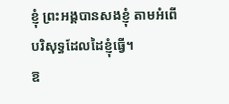ខ្ញុំ ព្រះអង្គបានសងខ្ញុំ តាមអំពើបរិសុទ្ធដែលដៃខ្ញុំធ្វើ។
ឱ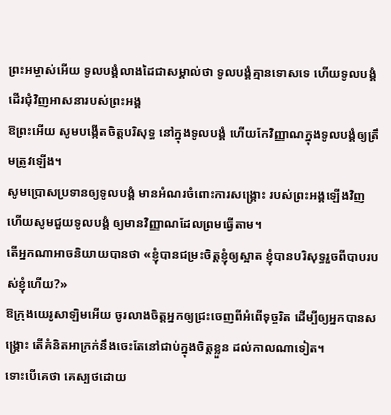ព្រះអម្ចាស់អើយ ទូលបង្គំលាងដៃជាសម្គាល់ថា ទូលបង្គំគ្មានទោសទេ ហើយទូលបង្គំដើរជុំវិញអាសនារបស់ព្រះអង្គ
ឱព្រះអើយ សូមបង្កើតចិត្តបរិសុទ្ធ នៅក្នុងទូលបង្គំ ហើយកែវិញ្ញាណក្នុងទូលបង្គំឲ្យត្រឹមត្រូវឡើង។
សូមប្រោសប្រទានឲ្យទូលបង្គំ មានអំណរចំពោះការសង្គ្រោះ របស់ព្រះអង្គឡើងវិញ ហើយសូមជួយទូលបង្គំ ឲ្យមានវិញ្ញាណដែលព្រមធ្វើតាម។
តើអ្នកណាអាចនិយាយបានថា «ខ្ញុំបានជម្រះចិត្តខ្ញុំឲ្យស្អាត ខ្ញុំបានបរិសុទ្ធរួចពីបាបរបស់ខ្ញុំហើយ?»
ឱក្រុងយេរូសាឡិមអើយ ចូរលាងចិត្តអ្នកឲ្យជ្រះចេញពីអំពើទុច្ចរិត ដើម្បីឲ្យអ្នកបានសង្គ្រោះ តើគំនិតអាក្រក់នឹងចេះតែនៅជាប់ក្នុងចិត្តខ្លួន ដល់កាលណាទៀត។
ទោះបើគេថា គេស្បថដោយ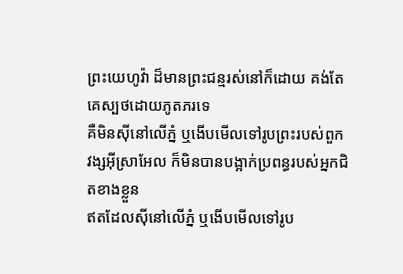ព្រះយេហូវ៉ា ដ៏មានព្រះជន្មរស់នៅក៏ដោយ គង់តែគេស្បថដោយភូតភរទេ
គឺមិនស៊ីនៅលើភ្នំ ឬងើបមើលទៅរូបព្រះរបស់ពួកវង្សអ៊ីស្រាអែល ក៏មិនបានបង្អាក់ប្រពន្ធរបស់អ្នកជិតខាងខ្លួន
ឥតដែលស៊ីនៅលើភ្នំ ឬងើបមើលទៅរូប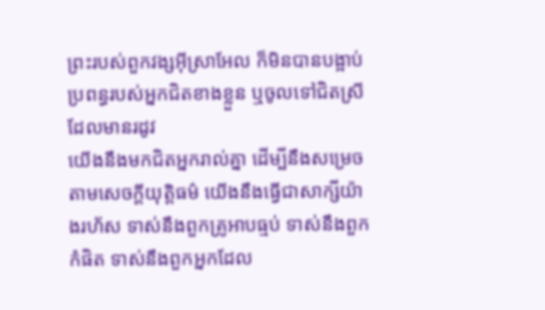ព្រះរបស់ពួកវង្សអ៊ីស្រាអែល ក៏មិនបានបង្អាប់ប្រពន្ធរបស់អ្នកជិតខាងខ្លួន ឬចូលទៅជិតស្រីដែលមានរដូវ
យើងនឹងមកជិតអ្នករាល់គ្នា ដើម្បីនឹងសម្រេចតាមសេចក្ដីយុត្តិធម៌ យើងនឹងធ្វើជាសាក្សីយ៉ាងរហ័ស ទាស់នឹងពួកគ្រូអាបធ្មប់ ទាស់នឹងពួកកំផិត ទាស់នឹងពួកអ្នកដែល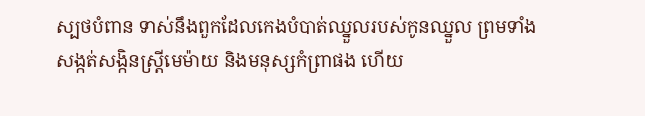ស្បថបំពាន ទាស់នឹងពួកដែលកេងបំបាត់ឈ្នួលរបស់កូនឈ្នួល ព្រមទាំងសង្កត់សង្កិនស្ត្រីមេម៉ាយ និងមនុស្សកំព្រាផង ហើយ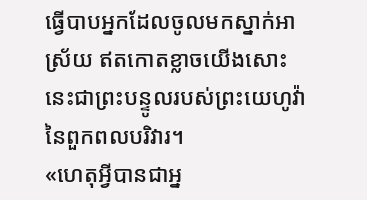ធ្វើបាបអ្នកដែលចូលមកស្នាក់អាស្រ័យ ឥតកោតខ្លាចយើងសោះ នេះជាព្រះបន្ទូលរបស់ព្រះយេហូវ៉ានៃពួកពលបរិវារ។
«ហេតុអ្វីបានជាអ្ន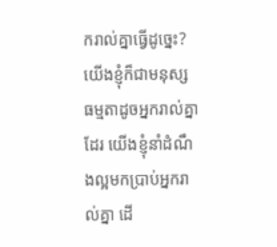ករាល់គ្នាធ្វើដូច្នេះ? យើងខ្ញុំក៏ជាមនុស្សធម្មតាដូចអ្នករាល់គ្នាដែរ យើងខ្ញុំនាំដំណឹងល្អមកប្រាប់អ្នករាល់គ្នា ដើ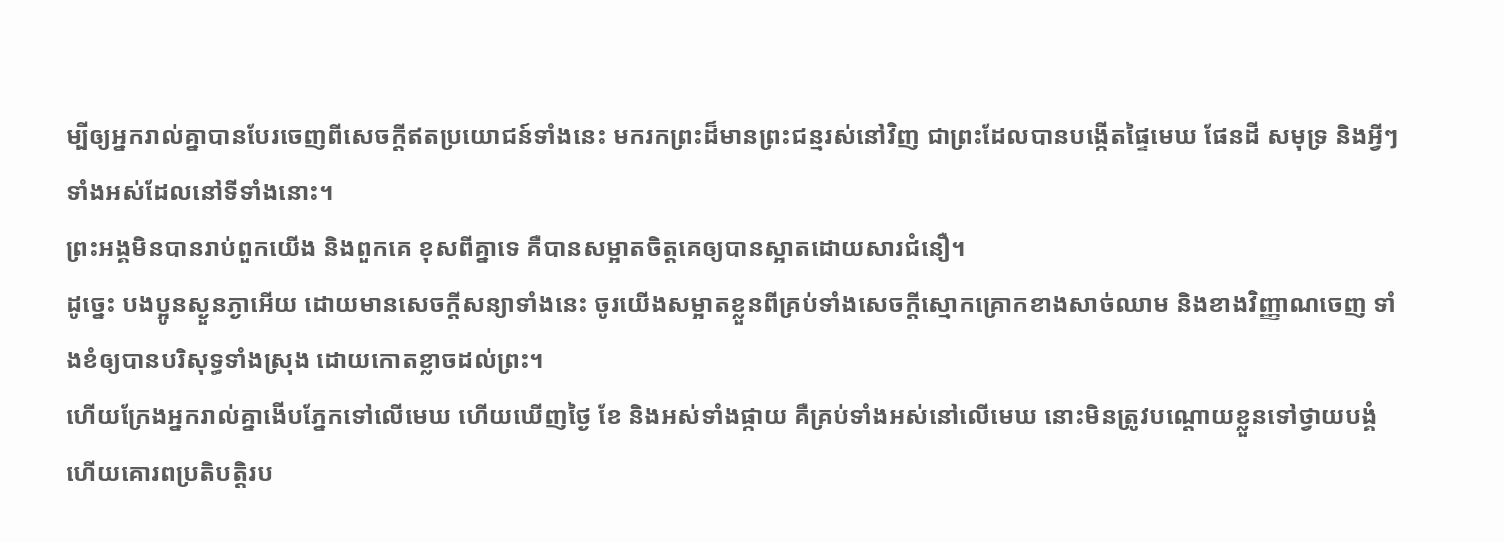ម្បីឲ្យអ្នករាល់គ្នាបានបែរចេញពីសេចក្ដីឥតប្រយោជន៍ទាំងនេះ មករកព្រះដ៏មានព្រះជន្មរស់នៅវិញ ជាព្រះដែលបានបង្កើតផ្ទៃមេឃ ផែនដី សមុទ្រ និងអ្វីៗទាំងអស់ដែលនៅទីទាំងនោះ។
ព្រះអង្គមិនបានរាប់ពួកយើង និងពួកគេ ខុសពីគ្នាទេ គឺបានសម្អាតចិត្តគេឲ្យបានស្អាតដោយសារជំនឿ។
ដូច្នេះ បងប្អូនស្ងួនភ្ងាអើយ ដោយមានសេចក្តីសន្យាទាំងនេះ ចូរយើងសម្អាតខ្លួនពីគ្រប់ទាំងសេចក្តីស្មោកគ្រោកខាងសាច់ឈាម និងខាងវិញ្ញាណចេញ ទាំងខំឲ្យបានបរិសុទ្ធទាំងស្រុង ដោយកោតខ្លាចដល់ព្រះ។
ហើយក្រែងអ្នករាល់គ្នាងើបភ្នែកទៅលើមេឃ ហើយឃើញថ្ងៃ ខែ និងអស់ទាំងផ្កាយ គឺគ្រប់ទាំងអស់នៅលើមេឃ នោះមិនត្រូវបណ្ដោយខ្លួនទៅថ្វាយបង្គំ ហើយគោរពប្រតិបត្តិរប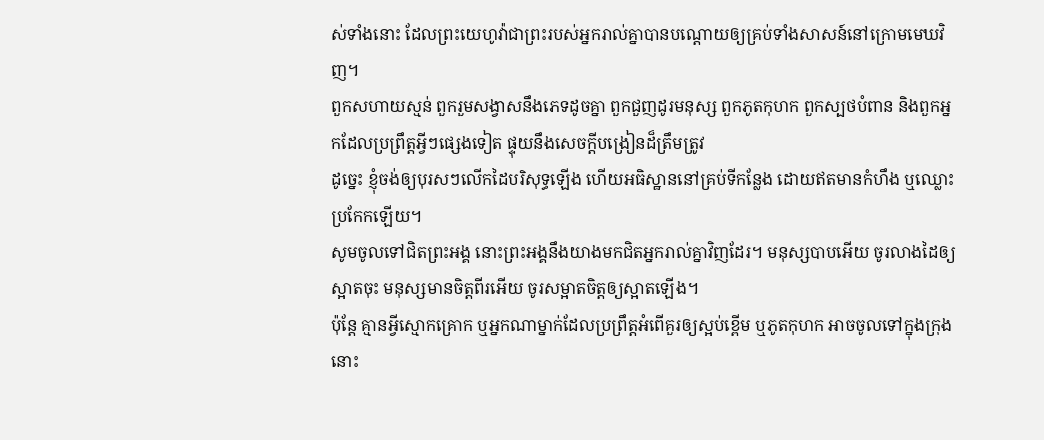ស់ទាំងនោះ ដែលព្រះយេហូវ៉ាជាព្រះរបស់អ្នករាល់គ្នាបានបណ្ដោយឲ្យគ្រប់ទាំងសាសន៍នៅក្រោមមេឃវិញ។
ពួកសហាយស្មន់ ពួករួមសង្វាសនឹងភេទដូចគ្នា ពួកជួញដូរមនុស្ស ពួកភូតកុហក ពួកស្បថបំពាន និងពួកអ្នកដែលប្រព្រឹត្តអ្វីៗផ្សេងទៀត ផ្ទុយនឹងសេចក្ដីបង្រៀនដ៏ត្រឹមត្រូវ
ដូច្នេះ ខ្ញុំចង់ឲ្យបុរសៗលើកដៃបរិសុទ្ធឡើង ហើយអធិស្ឋាននៅគ្រប់ទីកន្លែង ដោយឥតមានកំហឹង ឬឈ្លោះប្រកែកឡើយ។
សូមចូលទៅជិតព្រះអង្គ នោះព្រះអង្គនឹងយាងមកជិតអ្នករាល់គ្នាវិញដែរ។ មនុស្សបាបអើយ ចូរលាងដៃឲ្យស្អាតចុះ មនុស្សមានចិត្តពីរអើយ ចូរសម្អាតចិត្តឲ្យស្អាតឡើង។
ប៉ុន្តែ គ្មានអ្វីស្មោកគ្រោក ឬអ្នកណាម្នាក់ដែលប្រព្រឹត្តអំពើគួរឲ្យស្អប់ខ្ពើម ឬភូតកុហក អាចចូលទៅក្នុងក្រុងនោះ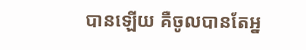បានឡើយ គឺចូលបានតែអ្ន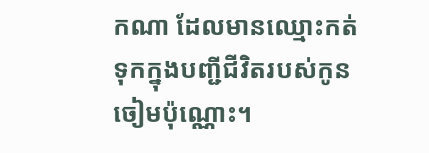កណា ដែលមានឈ្មោះកត់ទុកក្នុងបញ្ជីជីវិតរបស់កូនចៀមប៉ុណ្ណោះ។